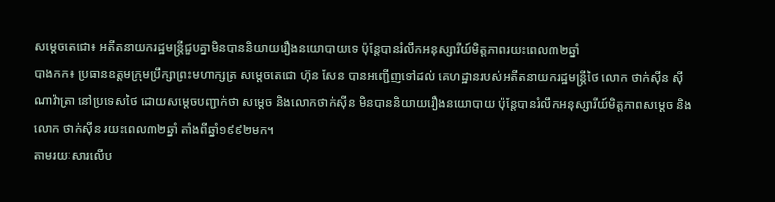សម្តេចតេជោ៖ អតីតនាយករដ្ឋមន្ត្រីជួបគ្នាមិនបាននិយាយរឿងនយោបាយទេ ប៉ុន្តែបានរំលឹកអនុស្សារីយ៍មិត្តភាពរយះពេល៣២ឆ្នាំ
បាងកក៖ ប្រធានឧត្តមក្រុមប្រឹក្សាព្រះមហាក្សត្រ សម្តេចតេជោ ហ៊ុន សែន បានអញ្ជើញទៅដល់ គេហដ្ឋានរបស់អតីតនាយករដ្ឋមន្ត្រីថៃ លោក ថាក់ស៊ីន ស៊ីណាវ៉ាត្រា នៅប្រទេសថៃ ដោយសម្តេចបញ្ជាក់ថា សម្តេច និងលោកថាក់ស៊ីន មិនបាននិយាយរឿងនយោបាយ ប៉ុន្តែបានរំលឹកអនុស្សារីយ៍មិត្តភាពសម្តេច និងលោក ថាក់ស៊ីន រយះពេល៣២ឆ្នាំ តាំងពីឆ្នាំ១៩៩២មក។
តាមរយៈសារលើប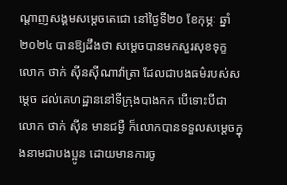ណ្តាញសង្គមសម្តេចតេជោ នៅថ្ងៃទី២០ ខែកុម្ភៈ ឆ្នាំ២០២៤ បានឱ្យដឹងថា សម្តេចបានមកសួរសុខទុក្ខ លោក ថាក់ ស៊ីនស៊ីណាវ៉ាត្រា ដែលជាបងធម៌របស់សម្តេច ដល់គេហដ្ឋាននៅទីក្រុងបាងកក បើទោះបីជា លោក ថាក់ ស៊ីន មានជម្ងឺ ក៏លោកបានទទួលសម្តេចក្នុងនាមជាបងប្អូន ដោយមានការចូ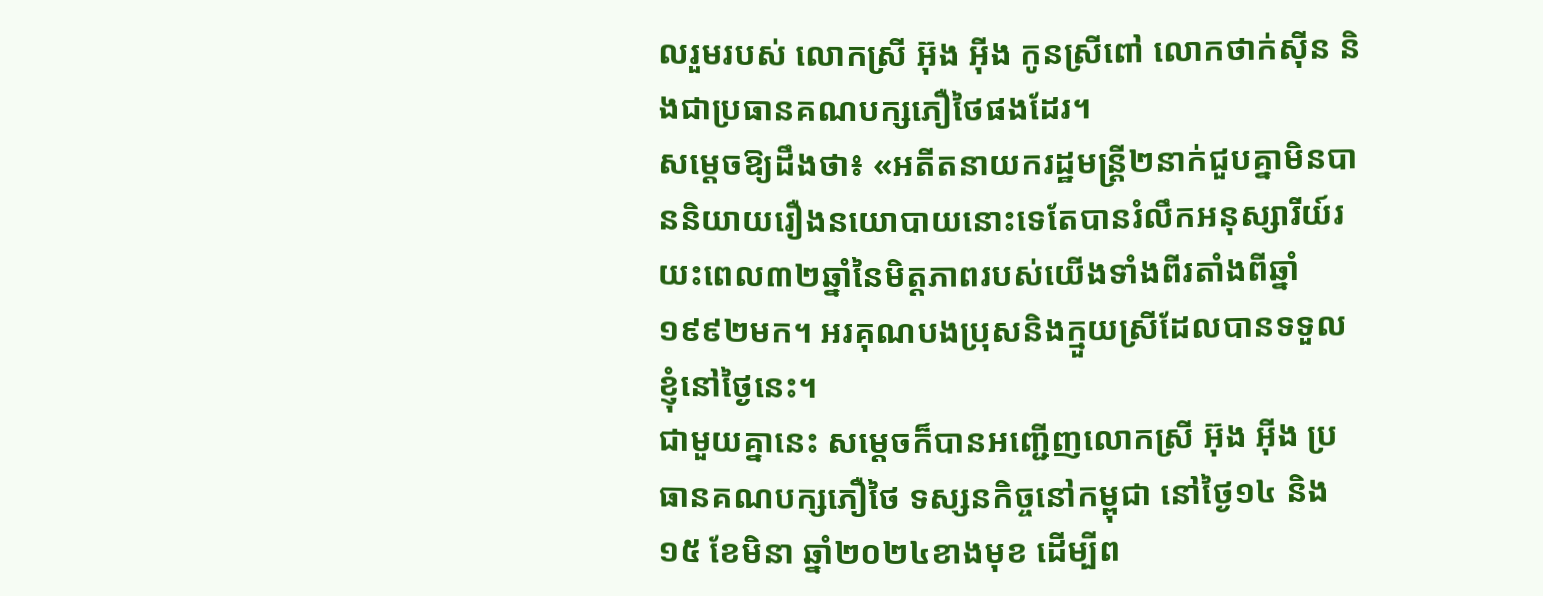លរួមរបស់ លោកស្រី អ៊ុង អ៊ីង កូនស្រីពៅ លោកថាក់ស៊ីន និងជាប្រធានគណបក្សភឿថៃផងដែរ។
សម្តេចឱ្យដឹងថា៖ «អតីតនាយករដ្ឋមន្ត្រី២នាក់ជួបគ្នាមិនបាននិយាយរឿងនយោបាយនោះទេតែបានរំលឹកអនុស្សារីយ៍រយះពេល៣២ឆ្នាំនៃមិត្តភាពរបស់យើងទាំងពីរតាំងពីឆ្នាំ១៩៩២មក។ អរគុណបងប្រុសនិងក្មួយស្រីដែលបានទទួលខ្ញុំនៅថ្ងៃនេះ។
ជាមួយគ្នានេះ សម្តេចក៏បានអញ្ជើញលោកស្រី អ៊ុង អ៊ីង ប្រធានគណបក្សភឿថៃ ទស្សនកិច្ចនៅកម្ពុជា នៅថ្ងៃ១៤ និង១៥ ខែមិនា ឆ្នាំ២០២៤ខាងមុខ ដើម្បីព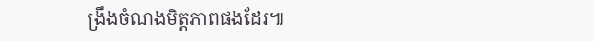ង្រឹងចំណងមិត្តភាពផងដែរ៕